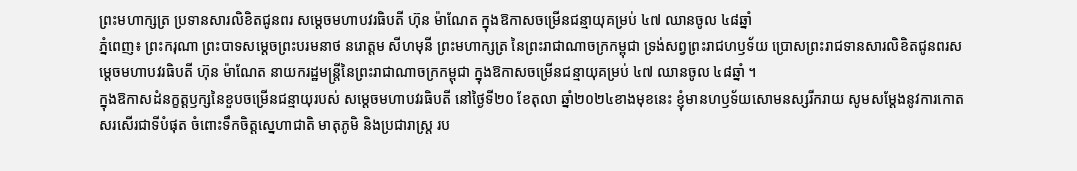ព្រះមហាក្សត្រ ប្រទានសារលិខិតជូនពរ សម្តេចមហាបវរធិបតី ហ៊ុន ម៉ាណែត ក្នុងឱកាសចម្រើនជន្មាយុគម្រប់ ៤៧ ឈានចូល ៤៨ឆ្នាំ
ភ្នំពេញ៖ ព្រះករុណា ព្រះបាទសម្ដេចព្រះបរមនាថ នរោត្ដម សីហមុនី ព្រះមហាក្សត្រ នៃព្រះរាជាណាចក្រកម្ពុជា ទ្រង់សព្វព្រះរាជហឫទ័យ ប្រោសព្រះរាជទានសារលិខិតជូនពរសម្ដេចមហាបវរធិបតី ហ៊ុន ម៉ាណែត នាយករដ្ឋមន្ត្រីនៃព្រះរាជាណាចក្រកម្ពុជា ក្នុងឱកាសចម្រើនជន្មាយុគម្រប់ ៤៧ ឈានចូល ៤៨ឆ្នាំ ។
ក្នុងឱកាសដំនក្ខត្តឫក្សនៃខួបចម្រើនជន្មាយុរបស់ សម្តេចមហាបវរធិបតី នៅថ្ងៃទី២០ ខែតុលា ឆ្នាំ២០២៤ខាងមុខនេះ ខ្ញុំមានហឫទ័យសោមនស្សរីករាយ សូមសម្តែងនូវការកោត សរសើរជាទីបំផុត ចំពោះទឹកចិត្តស្នេហាជាតិ មាតុភូមិ និងប្រជារាស្ត្រ រប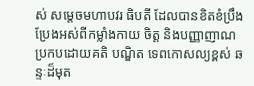ស់ សម្តេចមហាបវរ ធិបតី ដែលបានខិតខំប្រឹងប្រែងអស់ពីកម្លាំងកាយ ចិត្ត និងបញ្ញាញាណ ប្រកបដោយគតិ បណ្ឌិត ទេពកោសល្យខ្ពស់ ឆន្ទៈដ៏មុត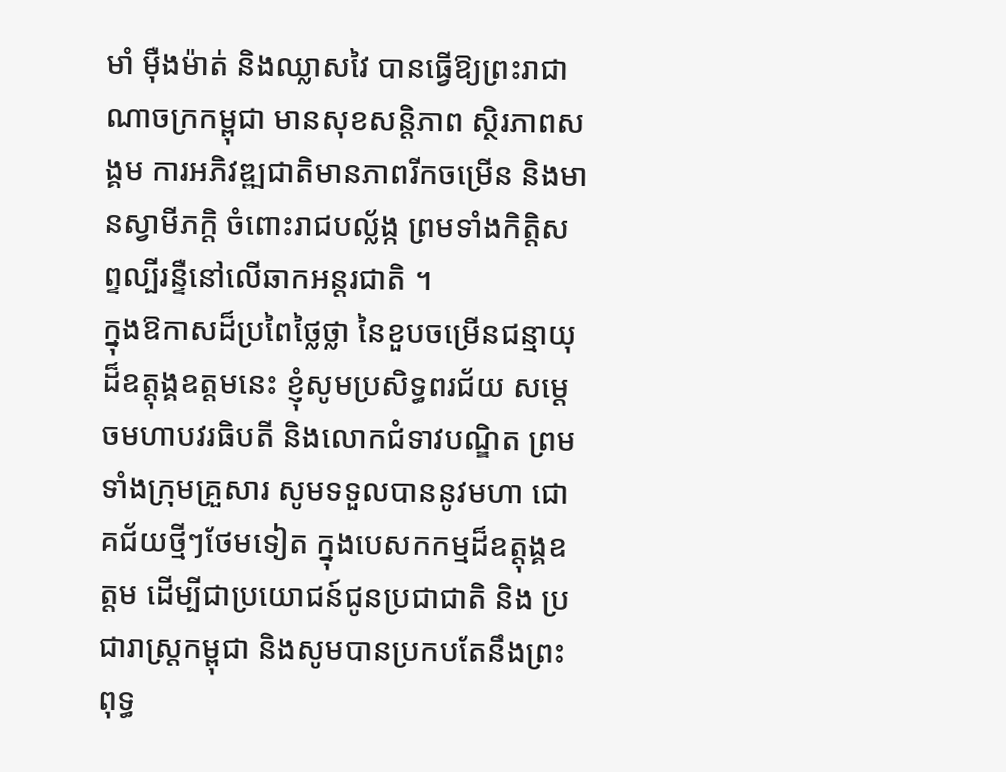មាំ ម៉ឺងម៉ាត់ និងឈ្លាសវៃ បានធ្វើឱ្យព្រះរាជាណាចក្រកម្ពុជា មានសុខសន្តិភាព ស្ថិរភាពសង្គម ការអភិវឌ្ឍជាតិមានភាពរីកចម្រើន និងមានស្វាមីភក្តិ ចំពោះរាជបល្ល័ង្ក ព្រមទាំងកិត្តិសព្ទល្បីរន្ទឺនៅលើឆាកអន្តរជាតិ ។
ក្នុងឱកាសដ៏ប្រពៃថ្លៃថ្លា នៃខួបចម្រើនជន្មាយុដ៏ឧត្តុង្គឧត្តមនេះ ខ្ញុំសូមប្រសិទ្ធពរជ័យ សម្តេចមហាបវរធិបតី និងលោកជំទាវបណ្ឌិត ព្រមទាំងក្រុមគ្រួសារ សូមទទួលបាននូវមហា ជោគជ័យថ្មីៗថែមទៀត ក្នុងបេសកកម្មដ៏ឧត្តុង្គឧត្តម ដើម្បីជាប្រយោជន៍ជូនប្រជាជាតិ និង ប្រជារាស្ត្រកម្ពុជា និងសូមបានប្រកបតែនឹងព្រះពុទ្ធ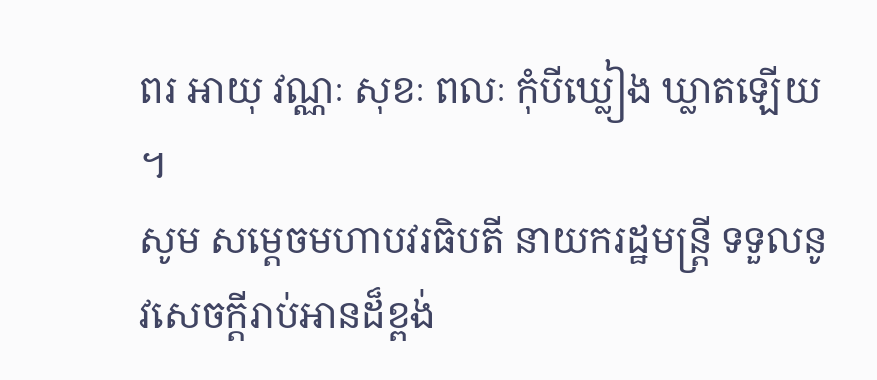ពរ អាយុ វណ្ណៈ សុខៈ ពលៈ កុំបីឃ្លៀង ឃ្លាតឡើយ ។
សូម សម្តេចមហាបវរធិបតី នាយករដ្ឋមន្ត្រី ទទួលនូវសេចក្តីរាប់អានដ៏ខ្ពង់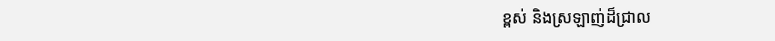ខ្ពស់ និងស្រឡាញ់ដ៏ជ្រាល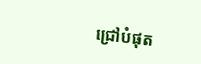ជ្រៅបំផុត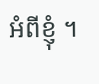អំពីខ្ញុំ ។